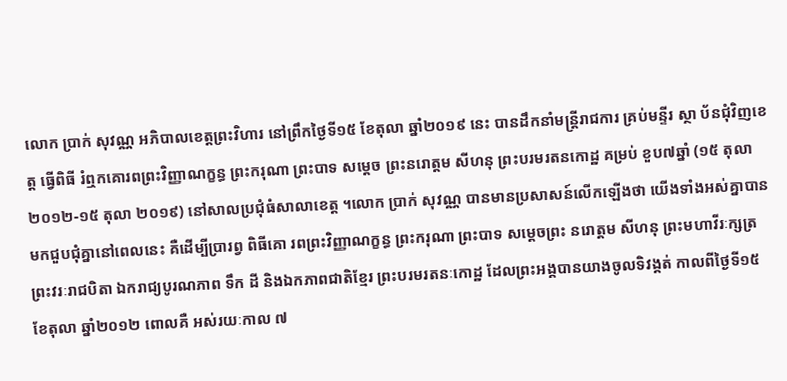លោក ប្រាក់ សុវណ្ណ អភិបាលខេត្តព្រះវិហារ នៅព្រឹកថ្ងៃទី១៥ ខែតុលា ឆ្នាំ២០១៩ នេះ បានដឹកនាំមន្ត្រីរាជការ គ្រប់មន្ទីរ ស្ថា ប័នជុំវិញខេត្ត ធ្វើពិធី រំឮកគោរពព្រះវិញ្ញាណក្ខន្ធ ព្រះករុណា ព្រះបាទ សម្តេច ព្រះនរោត្តម សីហនុ ព្រះបរមរតនកោដ្ឋ គម្រប់ ខួប៧ឆ្នាំ (១៥ តុលា២០១២-១៥ តុលា ២០១៩) នៅសាលប្រជុំធំសាលាខេត្ត ។លោក ប្រាក់ សុវណ្ណ បានមានប្រសាសន៍លើកឡើងថា យើងទាំងអស់គ្នាបានមកជួបជុំគ្នានៅពេលនេះ គឺដើម្បីប្រារព្វ ពិធីគោ រពព្រះវិញ្ញាណក្ខន្ធ ព្រះករុណា ព្រះបាទ សម្តេចព្រះ នរោត្តម សីហនុ ព្រះមហាវីរៈក្សត្រ ព្រះវរៈរាជបិតា ឯករាជ្យបូរណភាព ទឹក ដី និងឯកភាពជាតិខ្មែរ ព្រះបរមរតនៈកោដ្ឋ ដែលព្រះអង្គបានយាងចូលទិវង្គត់ កាលពីថ្ងៃទី១៥ ខែតុលា ឆ្នាំ២០១២ ពោលគឺ អស់រយៈកាល ៧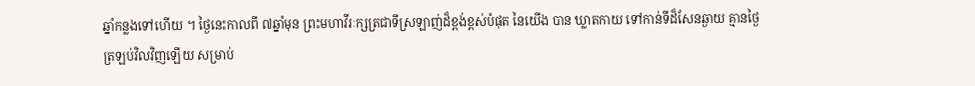ឆ្នាំកន្លងទៅហើយ ។ ថ្ងៃនេះកាលពី ៧ឆ្នាំមុន ព្រះមហាវីរៈក្សត្រជាទីស្រឡាញ់ដ៏ខ្ពង់ខ្ពស់បំផុត នៃយើង បាន ឃ្លាតកាយ ទៅកាន់ទីដ៏សែនឆ្ងាយ គ្មានថ្ងៃត្រឡប់វិលវិញឡើយ សម្រាប់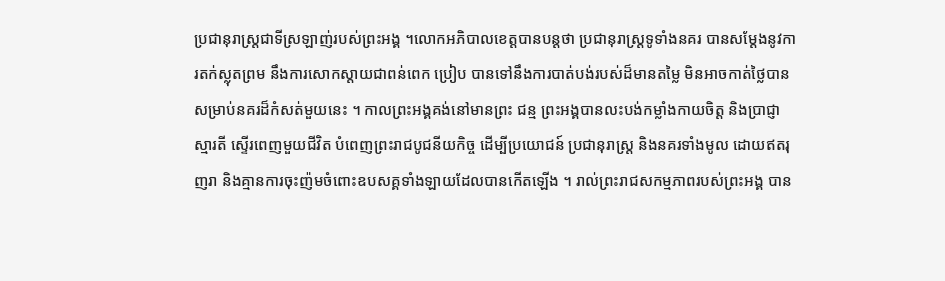ប្រជានុរាស្រ្តជាទីស្រឡាញ់របស់ព្រះអង្គ ។លោកអភិបាលខេត្តបានបន្តថា ប្រជានុរាស្ត្រទូទាំងនគរ បានសម្តែងនូវការតក់ស្លុតព្រម នឹងការសោកស្តាយជាពន់ពេក ប្រៀប បានទៅនឹងការបាត់បង់របស់ដ៏មានតម្លៃ មិនអាចកាត់ថ្លៃបាន សម្រាប់នគរដ៏កំសត់មួយនេះ ។ កាលព្រះអង្គគង់នៅមានព្រះ ជន្ម ព្រះអង្គបានលះបង់កម្លាំងកាយចិត្ត និងប្រាជ្ញាស្មារតី ស្ទើរពេញមួយជីវិត បំពេញព្រះរាជបូជនីយកិច្ច ដើម្បីប្រយោជន៍ ប្រជានុរាស្ត្រ និងនគរទាំងមូល ដោយឥតរុញរា និងគ្មានការចុះញ៉មចំពោះឧបសគ្គទាំងឡាយដែលបានកើតឡើង ។ រាល់ព្រះរាជសកម្មភាពរបស់ព្រះអង្គ បាន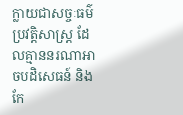ក្លាយជាសច្ចៈធម៌ ប្រវត្តិសាស្ត្រ ដែលគ្មាននរណាអាចបដិសេធន៍ និងកែ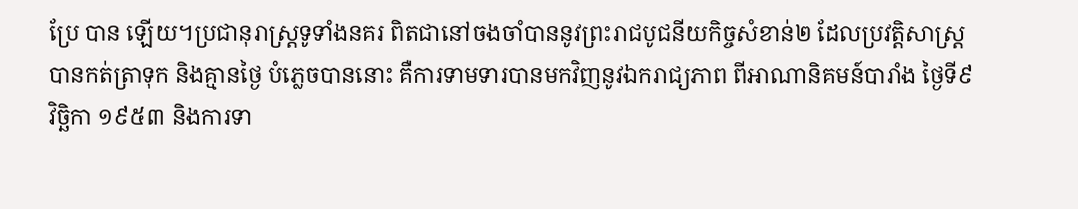ប្រែ បាន ឡើយ។ប្រជានុរាស្ត្រទូទាំងនគរ ពិតជានៅចងចាំបាននូវព្រះរាជបូជនីយកិច្ចសំខាន់២ ដែលប្រវត្តិសាស្ត្របានកត់ត្រាទុក និងគ្មានថ្ងៃ បំភ្លេចបាននោះ គឺការទាមទារបានមកវិញនូវឯករាជ្យភាព ពីអាណានិគមន៍បារាំង ថ្ងៃទី៩ វិច្ឆិកា ១៩៥៣ និងការទា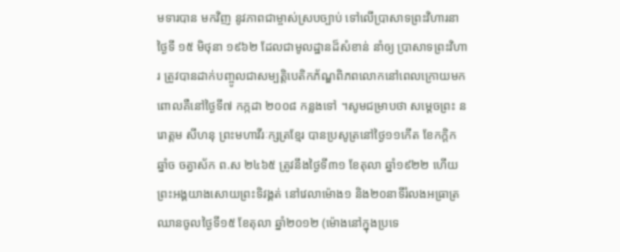មទារបាន មកវិញ នូវភាពជាម្ចាស់ស្របច្បាប់ ទៅលើប្រាសាទព្រះវិហារនាថ្ងៃទី ១៥ មិថុនា ១៩៦២ ដែលជាមូលដ្ឋានដ៏សំខាន់ នាំឲ្យ ប្រាសាទព្រះវិហារ ត្រូវបានដាក់បញ្ចូលជាសម្បត្តិបេតិកភ័ណ្ឌពិភពលោកនៅពេលក្រោយមក ពោលគឺនៅថ្ងៃទី៧ កក្កដា ២០០៨ កន្លងទៅ ។សូមជម្រាបថា សម្តេចព្រះ នរោត្តម សីហនុ ព្រះមហាវីរៈក្សត្រខ្មែរ បានប្រសូត្រនៅថ្ងៃ១១កើត ខែកក្តិក ឆ្នាំច ចត្វាស័ក ព.ស ២៤៦៥ ត្រូវនឹងថ្ងៃទី៣១ ខែតុលា ឆ្នាំ១៩២២ ហើយព្រះអង្គយាងសោយព្រះទិវង្គត់ នៅវេលាម៉ោង១ និង២០នាទីរំលងអធ្រាត្រ ឈានចូលថ្ងៃទី១៥ ខែតុលា ឆ្នាំ២០១២ (ម៉ោងនៅក្នុងប្រទេ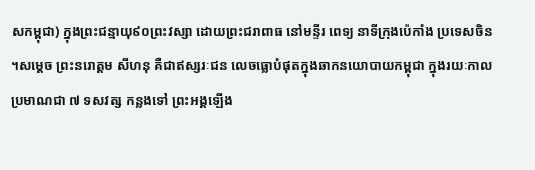សកម្ពុជា) ក្នុងព្រះជន្មាយុ៩០ព្រះវស្សា ដោយព្រះជរាពាធ នៅមន្ទីរ ពេទ្យ នាទីក្រុងប៉េកាំង ប្រទេសចិន ។សម្តេច ព្រះនរោត្តម សីហនុ គឺជាឥស្សរៈជន លេចធ្លោបំផុតក្នុងឆាកនយោបាយកម្ពុជា ក្នុងរយៈកាលប្រមាណជា ៧ ទសវត្ស កន្លងទៅ ព្រះអង្គឡើង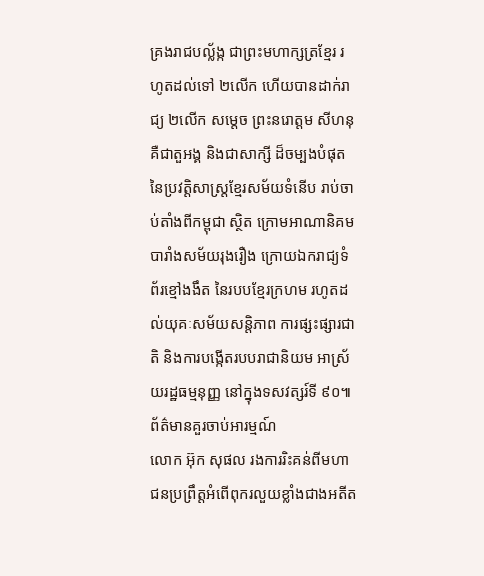គ្រងរាជបល្ល័ង្ក ជាព្រះមហាក្សត្រខ្មែរ រហូតដល់ទៅ ២លើក ហើយបានដាក់រាជ្យ ២លើក សម្តេច ព្រះនរោត្តម សីហនុ គឺជាតួអង្គ និងជាសាក្សី ដ៏ចម្បងបំផុត នៃប្រវត្តិសាស្រ្តខ្មែរសម័យទំនើប រាប់ចាប់តាំងពីកម្ពុជា ស្ថិត ក្រោមអាណានិគមបារាំងសម័យរុងរឿង ក្រោយឯករាជ្យទំព័រខ្មៅងងឹត នៃរបបខ្មែរក្រហម រហូតដល់យុគៈសម័យសន្តិភាព ការផ្សះផ្សារជាតិ និងការបង្កើតរបបរាជានិយម អាស្រ័យរដ្ឋធម្មនុញ្ញ នៅក្នុងទសវត្សរ៍ទី ៩០៕
ព័ត៌មានគួរចាប់អារម្មណ៍
លោក អ៊ុក សុផល រងការរិះគន់ពីមហាជនប្រព្រឹត្តអំពើពុករលួយខ្លាំងជាងអតីត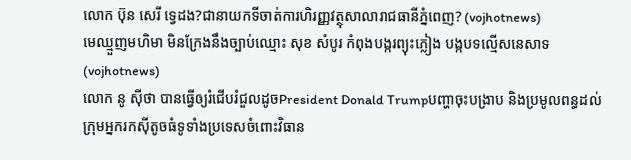លោក ប៊ុន សេរី ទ្វេដង?ជានាយកទីចាត់ការហិរញ្ញវត្ថុសាលារាជធានីភ្នំពេញ? (vojhotnews)
មេឈ្មួញមហិមា មិនក្រែងនឹងច្បាប់ឈ្មោះ សុខ សំបូរ កំពុងបង្ករព្យុះភ្លៀង បង្កបទល្មើសនេសាទ (vojhotnews)
លោក នូ សុីថា បានធ្វើឲ្យរំជើបរំជួលដូចPresident Donald Trumpបញ្ហាចុះបង្រាប និងប្រមូលពន្ធដល់ក្រុមអ្នករកស៊ីតូចធំទូទាំងប្រទេសចំពោះវិធាន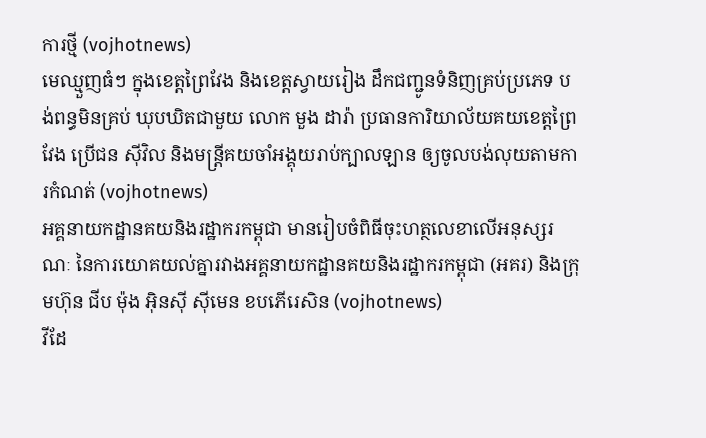ការថ្មី (vojhotnews)
មេឈ្មួញធំៗ ក្នុងខេត្តព្រៃវែង និងខេត្តស្វាយរៀង ដឹកជញ្ជូនទំនិញគ្រប់ប្រភេទ បង់ពន្ធមិនគ្រប់ ឃុបឃិតជាមួយ លោក មួង ដារ៉ា ប្រធានការិយាល័យគយខេត្តព្រៃវែង ប្រេីជន សុីវិល និងមន្ត្រីគយចាំអង្គុយរាប់ក្បាលឡាន ឲ្យចូលបង់លុយតាមការកំណត់ (vojhotnews)
អគ្គនាយកដ្ឋានគយនិងរដ្ឋាករកម្ពុជា មានរៀបចំពិធីចុះហត្ថលេខាលើអនុស្សរណៈ នៃការយោគយល់គ្នារវាងអគ្គនាយកដ្ឋានគយនិងរដ្ឋាករកម្ពុជា (អគរ) និងក្រុមហ៊ុន ជីប ម៉ុង អ៊ិនស៊ី ស៊ីមេន ខបភើរេសិន (vojhotnews)
វីដែ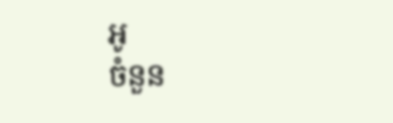អូ
ចំនួន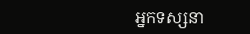អ្នកទស្សនា